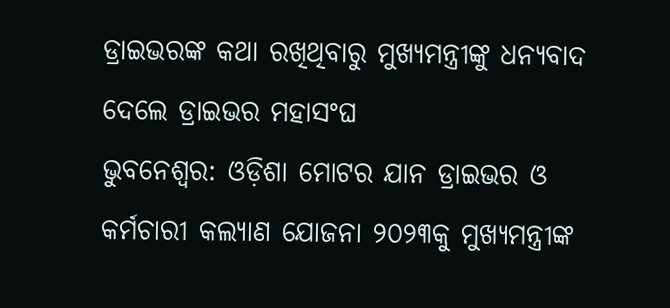ଡ୍ରାଇଭରଙ୍କ କଥା ରଖିଥିବାରୁ ମୁଖ୍ୟମନ୍ତ୍ରୀଙ୍କୁ ଧନ୍ୟବାଦ ଦେଲେ ଡ୍ରାଇଭର ମହାସଂଘ
ଭୁବନେଶ୍ୱର: ଓଡ଼ିଶା ମୋଟର ଯାନ ଡ୍ରାଇଭର ଓ କର୍ମଚାରୀ କଲ୍ୟାଣ ଯୋଜନା ୨୦୨୩କୁ ମୁଖ୍ୟମନ୍ତ୍ରୀଙ୍କ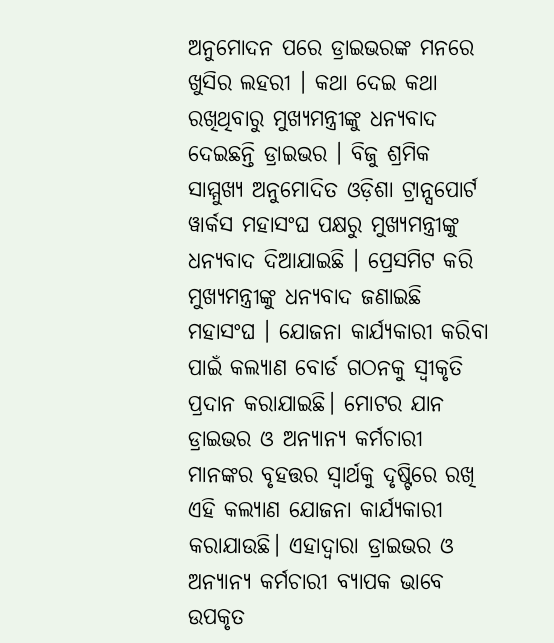ଅନୁମୋଦନ ପରେ ଡ୍ରାଇଭରଙ୍କ ମନରେ ଖୁସିର ଲହରୀ । କଥା ଦେଇ କଥା ରଖିଥିବାରୁ ମୁଖ୍ୟମନ୍ତ୍ରୀଙ୍କୁ ଧନ୍ୟବାଦ ଦେଇଛନ୍ତି ଡ୍ରାଇଭର । ବିଜୁ ଶ୍ରମିକ ସାମ୍ମୁଖ୍ୟ ଅନୁମୋଦିତ ଓଡ଼ିଶା ଟ୍ରାନ୍ସପୋର୍ଟ ୱାର୍କସ ମହାସଂଘ ପକ୍ଷରୁ ମୁଖ୍ୟମନ୍ତ୍ରୀଙ୍କୁ ଧନ୍ୟବାଦ ଦିଆଯାଇଛି । ପ୍ରେସମିଟ କରି ମୁଖ୍ୟମନ୍ତ୍ରୀଙ୍କୁ ଧନ୍ୟବାଦ ଜଣାଇଛି ମହାସଂଘ । ଯୋଜନା କାର୍ଯ୍ୟକାରୀ କରିବା ପାଇଁ କଲ୍ୟାଣ ବୋର୍ଡ ଗଠନକୁ ସ୍ବୀକୃତି ପ୍ରଦାନ କରାଯାଇଛି। ମୋଟର ଯାନ ଡ୍ରାଇଭର ଓ ଅନ୍ୟାନ୍ୟ କର୍ମଚାରୀ ମାନଙ୍କର ବୃହତ୍ତର ସ୍ବାର୍ଥକୁ ଦୃଷ୍ଟିରେ ରଖି ଏହି କଲ୍ୟାଣ ଯୋଜନା କାର୍ଯ୍ୟକାରୀ କରାଯାଉଛି। ଏହାଦ୍ବାରା ଡ୍ରାଇଭର ଓ ଅନ୍ୟାନ୍ୟ କର୍ମଚାରୀ ବ୍ୟାପକ ଭାବେ ଉପକୃତ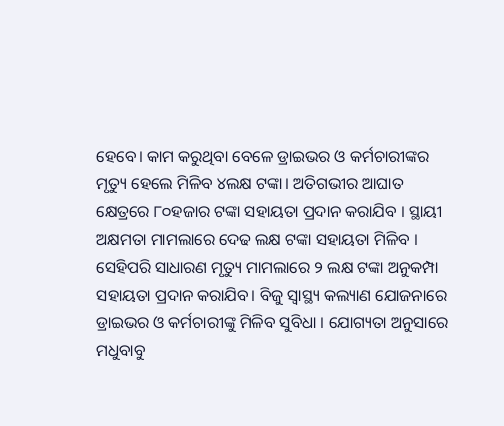ହେବେ। କାମ କରୁଥିବା ବେଳେ ଡ୍ରାଇଭର ଓ କର୍ମଚାରୀଙ୍କର ମୃତ୍ୟୁ ହେଲେ ମିଳିବ ୪ଲକ୍ଷ ଟଙ୍କା। ଅତିଗଭୀର ଆଘାତ କ୍ଷେତ୍ରରେ ୮୦ହଜାର ଟଙ୍କା ସହାୟତା ପ୍ରଦାନ କରାଯିବ । ସ୍ଥାୟୀ ଅକ୍ଷମତା ମାମଲାରେ ଦେଢ ଲକ୍ଷ ଟଙ୍କା ସହାୟତା ମିଳିବ ।
ସେହିପରି ସାଧାରଣ ମୃତ୍ୟୁ ମାମଲାରେ ୨ ଲକ୍ଷ ଟଙ୍କା ଅନୁକମ୍ପା ସହାୟତା ପ୍ରଦାନ କରାଯିବ। ବିଜୁ ସ୍ବାସ୍ଥ୍ୟ କଲ୍ୟାଣ ଯୋଜନାରେ ଡ୍ରାଇଭର ଓ କର୍ମଚାରୀଙ୍କୁ ମିଳିବ ସୁବିଧା । ଯୋଗ୍ୟତା ଅନୁସାରେ ମଧୁବାବୁ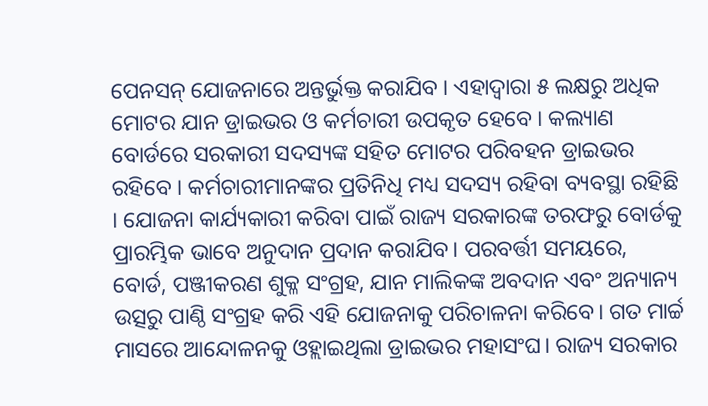ପେନସନ୍ ଯୋଜନାରେ ଅନ୍ତର୍ଭୁକ୍ତ କରାଯିବ । ଏହାଦ୍ବାରା ୫ ଲକ୍ଷରୁ ଅଧିକ ମୋଟର ଯାନ ଡ୍ରାଇଭର ଓ କର୍ମଚାରୀ ଉପକୃତ ହେବେ । କଲ୍ୟାଣ ବୋର୍ଡରେ ସରକାରୀ ସଦସ୍ୟଙ୍କ ସହିତ ମୋଟର ପରିବହନ ଡ୍ରାଇଭର ରହିବେ । କର୍ମଚାରୀମାନଙ୍କର ପ୍ରତିନିଧି ମଧ୍ୟ ସଦସ୍ୟ ରହିବା ବ୍ୟବସ୍ଥା ରହିଛି । ଯୋଜନା କାର୍ଯ୍ୟକାରୀ କରିବା ପାଇଁ ରାଜ୍ୟ ସରକାରଙ୍କ ତରଫରୁ ବୋର୍ଡକୁ ପ୍ରାରମ୍ଭିକ ଭାବେ ଅନୁଦାନ ପ୍ରଦାନ କରାଯିବ। ପରବର୍ତ୍ତୀ ସମୟରେ, ବୋର୍ଡ, ପଞ୍ଜୀକରଣ ଶୁକ୍ଳ ସଂଗ୍ରହ, ଯାନ ମାଲିକଙ୍କ ଅବଦାନ ଏବଂ ଅନ୍ୟାନ୍ୟ ଉତ୍ସରୁ ପାଣ୍ଠି ସଂଗ୍ରହ କରି ଏହି ଯୋଜନାକୁ ପରିଚାଳନା କରିବେ। ଗତ ମାର୍ଚ୍ଚ ମାସରେ ଆନ୍ଦୋଳନକୁ ଓହ୍ଲାଇଥିଲା ଡ୍ରାଇଭର ମହାସଂଘ। ରାଜ୍ୟ ସରକାର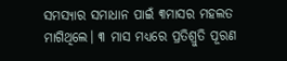ସମସ୍ୟାର ସମାଧାନ ପାଇଁ ୩ମାସର ମହଲତ ମାଗିଥିଲେ। ୩ ମାସ ମଧ୍ୟରେ ପ୍ରତିଶ୍ରୁତି ପୂରଣ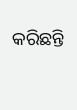କରିଛନ୍ତି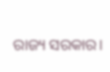ରାଜ୍ୟ ସରକାର।